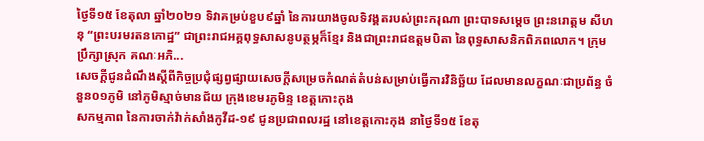ថ្ងៃទី១៥ ខែតុលា ឆ្នាំ២០២១ ទិវាគម្រប់ខួប៩ឆ្នាំ នៃការយាងចូលទិវង្គតរបស់ព្រះករុណា ព្រះបាទសម្ដេច ព្រះនរោត្តម សីហនុ “ព្រះបរមរតនកោដ្ឋ” ជាព្រះរាជអគ្គពុទ្ធសាសនូបត្ថម្ភក៏ខ្មែរ និងជាព្រះរាជឧត្តមបិតា នៃពុទ្ធសាសនិកពិភពលោក។ ក្រុមប្រឹក្សាស្រុក គណៈអភិ...
សេចក្តីជូនដំណឹងស្តីពីកិច្ចប្រជុំផ្សព្វផ្សាយសេចក្តីសម្រេចកំណត់តំបន់សម្រាប់ធ្វើការវិនិច្ឆ័យ ដែលមានលក្ខណៈជាប្រព័ន្ធ ចំនួន០១ភូមិ នៅភូមិស្មាច់មានជ័យ ក្រុងខេមរភូមិន្ទ ខេត្តកោះកុង
សកម្មភាព នៃការចាក់វ៉ាក់សាំងកូវីដ-១៩ ជូនប្រជាពលរដ្ឋ នៅខេត្តកោះកុង នាថ្ងៃទី១៥ ខែតុ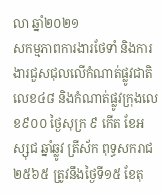លា ឆ្នាំ២០២១
សកម្មភាពការងារថែទាំ និងការងារជួសជុលលើកំណាត់ផ្លូវជាតិលេខ៤៨ និងកំណាត់ផ្លូវក្រុងលេខ៩០០ ថ្ងៃសុក្រ ៩ កើត ខែអស្សុជ ឆ្នាំឆ្លូវ ត្រីស័ក ពុទ្ធសករាជ ២៥៦៥ ត្រូវនឹងថ្ងៃទី១៥ ខែតុ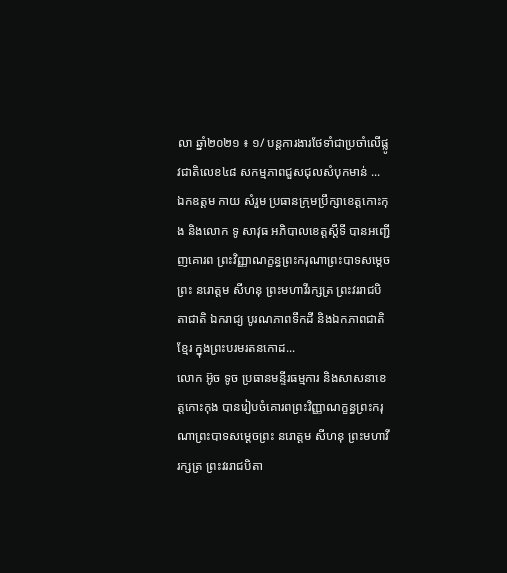លា ឆ្នាំ២០២១ ៖ ១/ បន្តការងារថែទាំជាប្រចាំលើផ្លូវជាតិលេខ៤៨ សកម្មភាពជួសជុលសំបុកមាន់ ...
ឯកឧត្តម កាយ សំរួម ប្រធានក្រុមប្រឹក្សាខេត្តកោះកុង និងលោក ទូ សាវុធ អភិបាលខេត្តស្តីទី បានអញ្ជើញគោរព ព្រះវិញ្ញាណក្ខន្ធព្រះករុណាព្រះបាទសម្ដេចព្រះ នរោត្ដម សីហនុ ព្រះមហាវីរក្សត្រ ព្រះវររាជបិតាជាតិ ឯករាជ្យ បូរណភាពទឹកដី និងឯកភាពជាតិខ្មែរ ក្នុងព្រះបរមរតនកោដ...
លោក អ៊ូច ទូច ប្រធានមន្ទីរធម្មការ និងសាសនាខេត្តកោះកុង បានរៀបចំគោរពព្រះវិញ្ញាណក្ខន្ធព្រះករុណាព្រះបាទសម្ដេចព្រះ នរោត្ដម សីហនុ ព្រះមហាវីរក្សត្រ ព្រះវររាជបិតា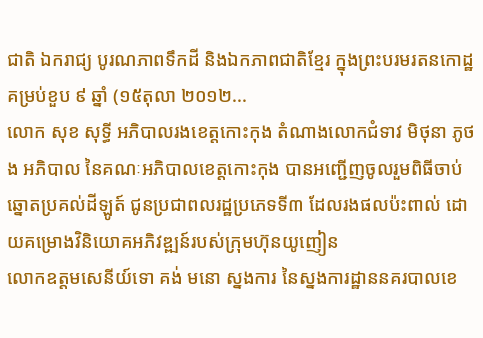ជាតិ ឯករាជ្យ បូរណភាពទឹកដី និងឯកភាពជាតិខ្មែរ ក្នុងព្រះបរមរតនកោដ្ឋគម្រប់ខួប ៩ ឆ្នាំ (១៥តុលា ២០១២...
លោក សុខ សុទ្ធី អភិបាលរងខេត្តកោះកុង តំណាងលោកជំទាវ មិថុនា ភូថង អភិបាល នៃគណៈអភិបាលខេត្តកោះកុង បានអញ្ជើញចូលរួមពិធីចាប់ឆ្នោតប្រគល់ដីឡូត៍ ជូនប្រជាពលរដ្ឋប្រភេទទី៣ ដែលរងផលប៉ះពាល់ ដោយគម្រោងវិនិយោគអភិវឌ្ឍន៍របស់ក្រុមហ៊ុនយូញៀន
លោកឧត្តមសេនីយ៍ទោ គង់ មនោ ស្នងការ នៃស្នងការដ្ឋាននគរបាលខេ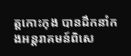ត្តកោះកុង បានដឹកនាំកងអន្តរាគមន៍ពិសេ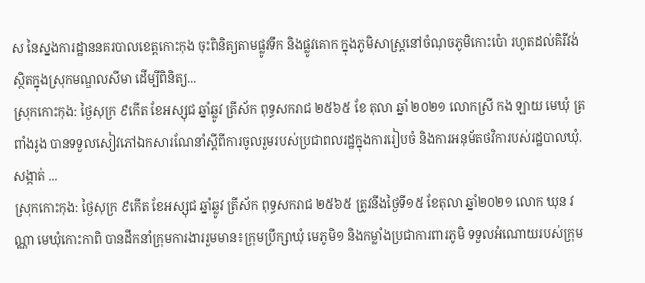ស នៃស្នងការដ្ឋាននគរបាលខេត្តកោះកុង ចុះពិនិត្យតាមផ្លូវទឹក និងផ្លូវគោក ក្នុងភូមិសាស្រ្តនៅចំណុចភូមិកោះប៉ោ រហូតដល់គិរីវង់ ស្ថិតក្នុងស្រុកមណ្ឌលសីមា ដើម្បីពិនិត្យ...
ស្រុកកោះកុង: ថ្ងៃសុក្រ ៩កើត ខែអស្សុជ ឆ្នាំឆ្លូវ ត្រីស័ក ពុទ្ធសករាជ ២៥៦៥ ខែ តុលា ឆ្នាំ ២០២១ លោកស្រី កង ឡាយ មេឃុំ ត្រពាំងរូង បានទទួលសៀវភៅឯកសារណែនាំស្ដីពីការចូលរួមរបស់ប្រជាពលរដ្ឋក្នុងការរៀបចំ និងការអនុម័តថវិការបស់រដ្ឋបាលឃុំ.សង្កាត់ ...
ស្រុកកោះកុង: ថ្ងៃសុក្រ ៩កើត ខែអស្សុជ ឆ្នាំឆ្លូវ ត្រីស័ក ពុទ្ធសករាជ ២៥៦៥ ត្រូវនឹងថ្ងៃទី១៥ ខែតុលា ឆ្នាំ២០២១ លោក ឃុន វណ្ណា មេឃុំកោះកាពិ បានដឹកនាំក្រុមការងាររួមមាន៖ក្រុមប្រឹក្សាឃុំ មេភូមិ១ និងកម្លាំងប្រជាការពារភូមិ ទទួលអំណោយរបស់ក្រុម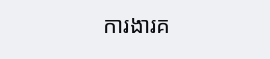ការងារគ